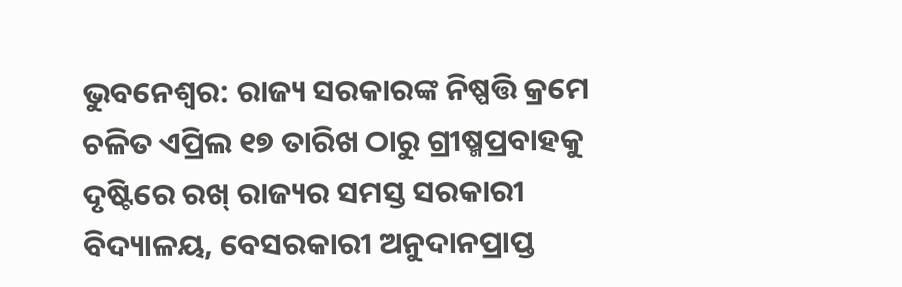ଭୁବନେଶ୍ୱର: ରାଜ୍ୟ ସରକାରଙ୍କ ନିଷ୍ପତ୍ତି କ୍ରମେ ଚଳିତ ଏପ୍ରିଲ ୧୭ ତାରିଖ ଠାରୁ ଗ୍ରୀଷ୍ମପ୍ରବାହକୁ ଦୃଷ୍ଟିରେ ରଖ୍ ରାଜ୍ୟର ସମସ୍ତ ସରକାରୀ ବିଦ୍ୟାଳୟ, ବେସରକାରୀ ଅନୁଦାନପ୍ରାପ୍ତ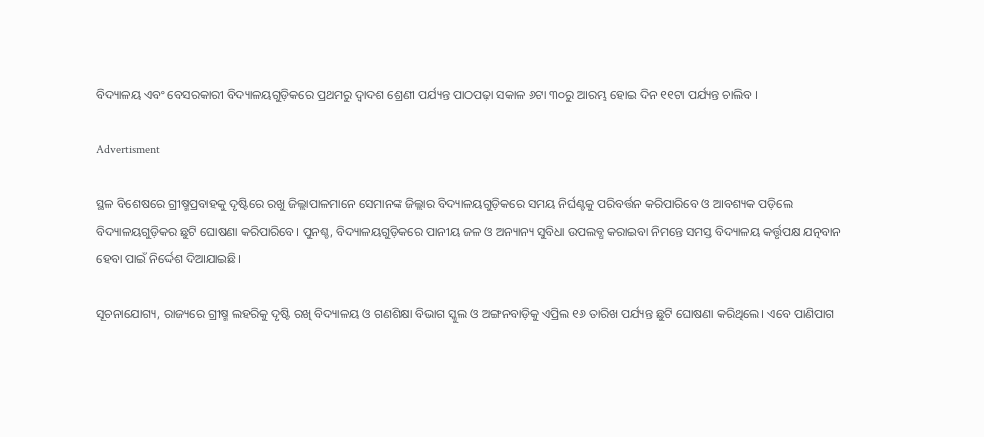ବିଦ୍ୟାଳୟ ଏବଂ ବେସରକାରୀ ବିଦ୍ୟାଳୟଗୁଡ଼ିକରେ ପ୍ରଥମରୁ ଦ୍ଵାଦଶ ଶ୍ରେଣୀ ପର୍ଯ୍ୟନ୍ତ ପାଠପଢ଼ା ସକାଳ ୬ଟା ୩୦ରୁ ଆରମ୍ଭ ହୋଇ ଦିନ ୧୧ଟା ପର୍ଯ୍ୟନ୍ତ ଚାଲିବ ।

Advertisment

ସ୍ଥଳ ବିଶେଷରେ ଗ୍ରୀଷ୍ମପ୍ରବାହକୁ ଦୃଷ୍ଟିରେ ରଖୁ ଜିଲ୍ଲାପାଳମାନେ ସେମାନଙ୍କ ଜିଲ୍ଲାର ବିଦ୍ୟାଳୟଗୁଡ଼ିକରେ ସମୟ ନିର୍ଘଣ୍ଟକୁ ପରିବର୍ତ୍ତନ କରିପାରିବେ ଓ ଆବଶ୍ୟକ ପଡ଼ିଲେ ବିଦ୍ୟାଳୟଗୁଡ଼ିକର ଛୁଟି ଘୋଷଣା କରିପାରିବେ। ପୁନଶ୍ଚ, ବିଦ୍ୟାଳୟଗୁଡ଼ିକରେ ପାନୀୟ ଜଳ ଓ ଅନ୍ୟାନ୍ୟ ସୁବିଧା ଉପଲବ୍ଧ କରାଇବା ନିମନ୍ତେ ସମସ୍ତ ବିଦ୍ୟାଳୟ କର୍ତ୍ତୃପକ୍ଷ ଯତ୍ନବାନ ହେବା ପାଇଁ ନିର୍ଦ୍ଦେଶ ଦିଆଯାଇଛି।

ସୂଚନାଯୋଗ୍ୟ, ରାଜ୍ୟରେ ଗ୍ରୀଷ୍ମ ଲହରିକୁ ଦୃଷ୍ଟି ରଖି ବିଦ୍ୟାଳୟ ଓ ଗଣଶିକ୍ଷା ବିଭାଗ ସ୍କୁଲ ଓ ଅଙ୍ଗନବାଡ଼ିକୁ ଏପ୍ରିଲ ୧୬ ତାରିଖ ପର୍ଯ୍ୟନ୍ତ ଛୁଟି ଘୋଷଣା କରିଥିଲେ। ଏବେ ପାଣିପାଗ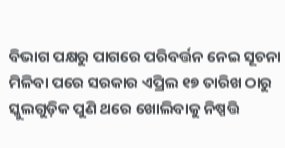ବିଭାଗ ପକ୍ଷରୁ ପାଗରେ ପରିବର୍ତ୍ତନ ନେଇ ସୂଚନା ମିଳିବା ପରେ ସରକାର ଏପ୍ରିଲ ୧୭ ତାରିଖ ଠାରୁ ସ୍କୁଲଗୁଡ଼ିକ ପୁଣି ଥରେ ଖୋଲିବାକୁ ନିଷ୍ପତ୍ତି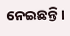ନେଇଛନ୍ତି।